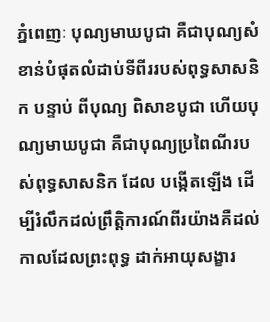ភ្នំពេញៈ បុណ្យមាឃបូជា គឺជាបុណ្យសំខាន់បំផុតលំដាប់ទីពីររបស់ពុទ្ធសាសនិក បន្ទាប់ ពីបុណ្យ ពិសាខបូជា ហើយបុណ្យមាឃបូជា គឺជាបុណ្យប្រពៃណីរបស់ពុទ្ធសាសនិក ដែល បង្កើតឡើង ដើម្បីរំលឹកដល់ព្រឹត្តិការណ៍ពីរយ៉ាងគឺដល់កាលដែលព្រះពុទ្ធ ដាក់អាយុសង្ខារ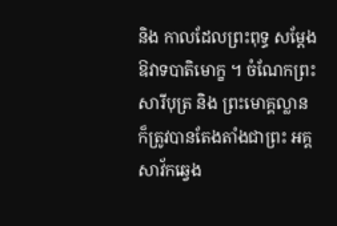និង កាលដែលព្រះពុទ្ធ សម្តែងឱវាទបាតិមោក្ខ ។ ចំណែកព្រះ សារីបុត្រ និង ព្រះមោគ្គល្លាន ក៏ត្រូវបានតែងតាំងជាព្រះ អគ្គសាវ័កឆ្វេង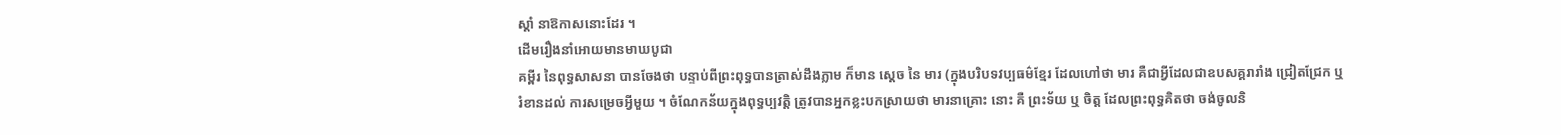ស្តាំ នាឱកាសនោះដែរ ។
ដើមរឿងនាំអោយមានមាឃបូជា
គម្ពីរ នៃពុទ្ធសាសនា បានចែងថា បន្ទាប់ពីព្រះពុទ្ធបានត្រាស់ដឹងភ្លាម ក៏មាន ស្តេច នៃ មារ (ក្នុងបរិបទវប្បធម៌ខ្មែរ ដែលហៅថា មារ គឺជាអ្វីដែលជាឧបសគ្គរារាំង ជ្រៀតជ្រែក ឬរំខានដល់ ការសម្រេចអ្វីមួយ ។ ចំណែកន័យក្នុងពុទ្ធប្បវត្តិ ត្រូវបានអ្នកខ្លះបកស្រាយថា មារនាគ្រោះ នោះ គឺ ព្រះទ័យ ឬ ចិត្ត ដែលព្រះពុទ្ធគិតថា ចង់ចូលនិ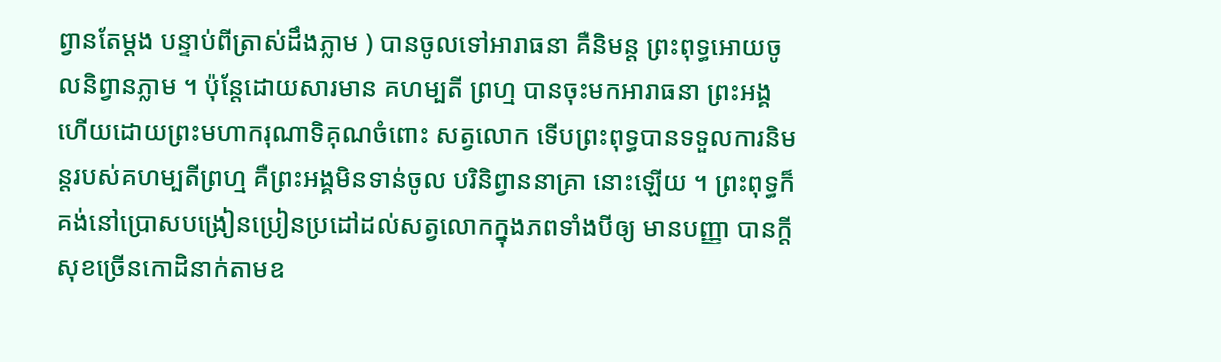ព្វានតែម្តង បន្ទាប់ពីត្រាស់ដឹងភ្លាម ) បានចូលទៅអារាធនា គឺនិមន្ត ព្រះពុទ្ធអោយចូលនិព្វានភ្លាម ។ ប៉ុន្តែដោយសារមាន គហម្បតី ព្រហ្ម បានចុះមកអារាធនា ព្រះអង្គ ហើយដោយព្រះមហាករុណាទិគុណចំពោះ សត្វលោក ទើបព្រះពុទ្ធបានទទួលការនិមន្តរបស់គហម្បតីព្រហ្ម គឺព្រះអង្គមិនទាន់ចូល បរិនិព្វាននាគ្រា នោះឡើយ ។ ព្រះពុទ្ធក៏គង់នៅប្រោសបង្រៀនប្រៀនប្រដៅដល់សត្វលោកក្នុងភពទាំងបីឲ្យ មានបញ្ញា បានក្តីសុខច្រើនកោដិនាក់តាមឧ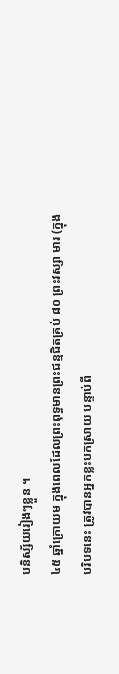បនិស្ស័យរៀងៗខ្លួន ។
៤៥ ឆ្នាំក្រោយម ក្នុងពេលដែលព្រះពុទ្ធមានព្រះជន្មជិតគ្រប់ ៨០ ព្រះវស្សា មារ (ក្នុងបរិបទនេះ ត្រូវបានអ្នកខ្លះបកស្រាយ បន្ទាប់ពី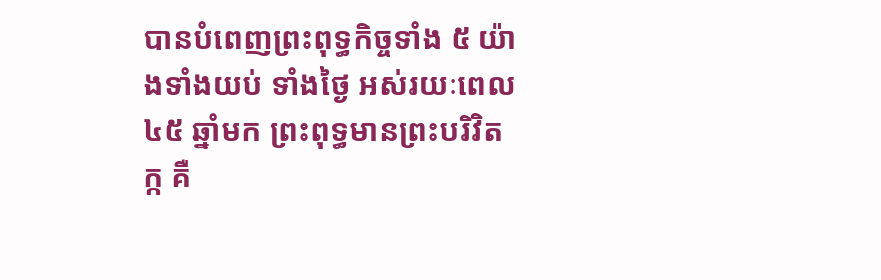បានបំពេញព្រះពុទ្ធកិច្ចទាំង ៥ យ៉ាងទាំងយប់ ទាំងថ្ងៃ អស់រយៈពេល ៤៥ ឆ្នាំមក ព្រះពុទ្ធមានព្រះបរិវិតក្ក គឺ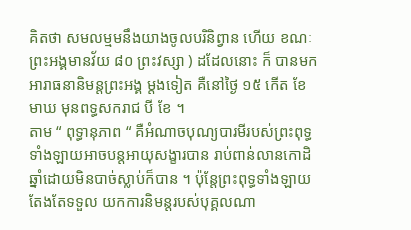គិតថា សមលម្មមនឹងយាងចូលបរិនិព្វាន ហើយ ខណៈព្រះអង្គមានវ័យ ៨០ ព្រះវស្សា ) ដដែលនោះ ក៏ បានមកអារាធនានិមន្តព្រះអង្គ ម្តងទៀត គឺនៅថ្ងៃ ១៥ កើត ខែ មាឃ មុនពទ្ធសករាជ បី ខែ ។
តាម “ ពុទ្ធានុភាព “ គឺអំណាចបុណ្យបារមីរបស់ព្រះពុទ្ធទាំងឡាយអាចបន្តអាយុសង្ខារបាន រាប់ពាន់លានកោដិឆ្នាំដោយមិនបាច់ស្លាប់ក៏បាន ។ ប៉ុន្តែព្រះពុទ្ធទាំងឡាយតែងតែទទួល យកការនិមន្តរបស់បុគ្គលណា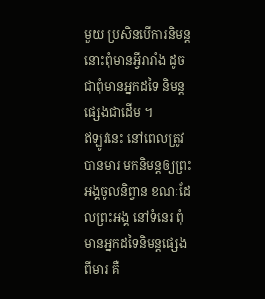មួយ ប្រសិនបើការនិមន្តនោះពុំមានអ្វីរារាំង ដូចជាពុំមានអ្នកដទៃ និមន្តផ្សេងជាដើម ។
ឥឡូវនេះ នៅពេលត្រូវបានមារ មកនិមន្តឲ្យព្រះអង្គចូលនិព្វាន ខណៈដែលព្រះអង្គ នៅទំនេរ ពុំមានអ្នកដទៃនិមន្តផ្សេងពីមារ គឺ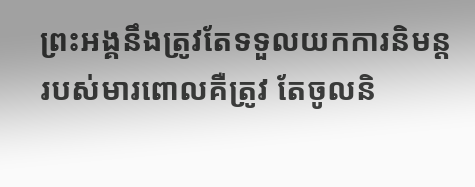ព្រះអង្គនឹងត្រូវតែទទួលយកការនិមន្តរបស់មារពោលគឺត្រូវ តែចូលនិ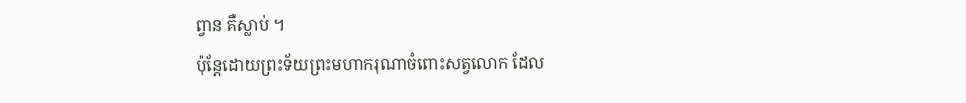ព្វាន គឺស្លាប់ ។
ប៉ុន្តែដោយព្រះទ័យព្រះមហាករុណាចំពោះសត្វលោក ដែល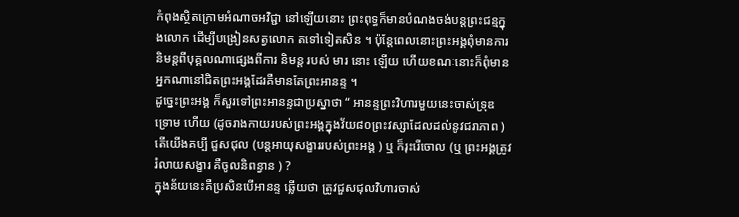កំពុងស្ថិតក្រោមអំណាចអវិជ្ជា នៅឡើយនោះ ព្រះពុទ្ធក៏មានបំណងចង់បន្តព្រះជន្មក្នុងលោក ដើម្បីបង្រៀនសត្វលោក តទៅទៀតសិន ។ ប៉ុន្តែពេលនោះព្រះអង្គពុំមានការនិមន្តពីបុគ្គលណាផ្សេងពីការ និមន្ត របស់ មារ នោះ ឡើយ ហើយខណៈនោះក៏ពុំមានអ្នកណានៅជិតព្រះអង្គដែរគឺមានតែព្រះអានន្ទ ។
ដូច្នេះព្រះអង្គ ក៏សួរទៅព្រះអានន្ទជាប្រស្នាថា “ អានន្ទព្រះវិហារមួយនេះចាស់ទ្រុឌទ្រោម ហើយ (ដូចរាងកាយរបស់ព្រះអង្គក្នុងវ័យ៨០ព្រះវស្សាដែលដល់នូវជរាភាព ) តើយើងគប្បី ជួសជុល (បន្តអាយុសង្ខាររបស់ព្រះអង្គ ) ឬ ក៏រុះរើចោល (ឬ ព្រះអង្គត្រូវរំលាយសង្ខារ គឺចូលនិពន្វាន ) ?
ក្នុងន័យនេះគឺប្រសិនបើអានន្ទ ឆ្លើយថា ត្រូវជួសជុលវិហារចាស់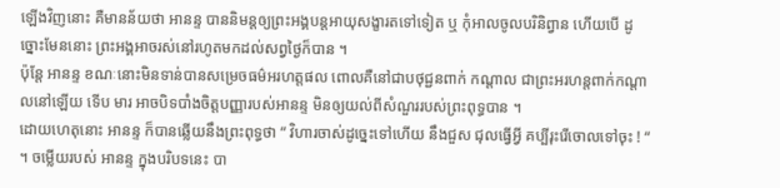ឡើងវិញនោះ គឺមានន័យថា អានន្ទ បាននិមន្តឲ្យព្រះអង្គបន្តអាយុសង្ខារតទៅទៀត ឬ កុំអាលចូលបរិនិព្វាន ហើយបើ ដូច្នោះមែននោះ ព្រះអង្គអាចរស់នៅរហូតមកដល់សព្វថ្ងៃក៏បាន ។
ប៉ុន្តែ អានន្ទ ខណៈនោះមិនទាន់បានសម្រេចធម៌អរហត្តផល ពោលគឺនៅជាបថុជ្ជនពាក់ កណ្តាល ជាព្រះអរហន្តពាក់កណ្តាលនៅឡើយ ទើប មារ អាចបិទបាំងចិត្តបញ្ញារបស់អានន្ទ មិនឲ្យយល់ពីសំណួររបស់ព្រះពុទ្ធបាន ។
ដោយហេតុនោះ អានន្ទ ក៏បានឆ្លើយនឹងព្រះពុទ្ធថា “ វិហារចាស់ដូច្នេះទៅហើយ នឹងជួស ជុលធ្វើអ្វី គប្បីរុះរើចោលទៅចុះ ! “ ។ ចម្លើយរបស់ អានន្ទ ក្នុងបរិបទនេះ បា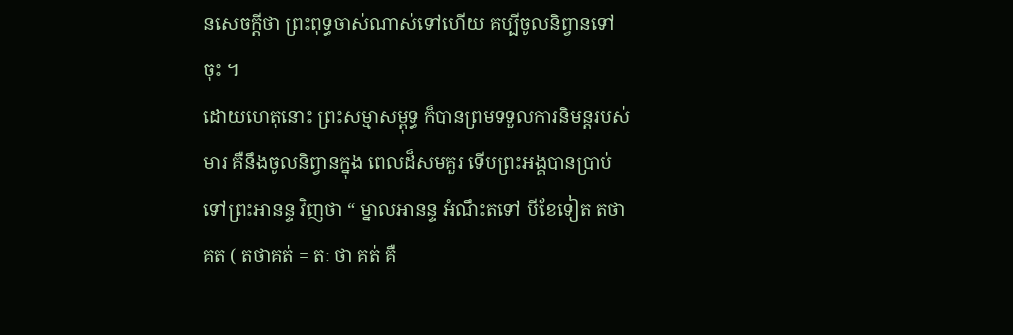នសេចក្តីថា ព្រះពុទ្ធចាស់ណាស់ទៅហើយ គប្បីចូលនិព្វានទៅចុះ ។
ដោយហេតុនោះ ព្រះសម្មាសម្ពុទ្ធ ក៏បានព្រមទទួលការនិមន្តរបស់មារ គឺនឹងចូលនិព្វានក្នុង ពេលដ៏សមគួរ ទើបព្រះអង្គបានប្រាប់ទៅព្រះអានន្ទ វិញថា “ ម្នាលអានន្ទ អំណឹះតទៅ បីខែទៀត តថាគត ( តថាគត់ = តៈ ថា គត់ គឺ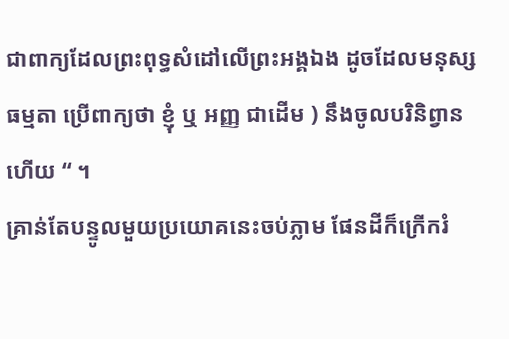ជាពាក្យដែលព្រះពុទ្ធសំដៅលើព្រះអង្គឯង ដូចដែលមនុស្សធម្មតា ប្រើពាក្យថា ខ្ញុំ ឬ អញ្ញ ជាដើម ) នឹងចូលបរិនិព្វានហើយ “ ។
គ្រាន់តែបន្ទូលមួយប្រយោគនេះចប់ភ្លាម ផែនដីក៏ក្រើករំ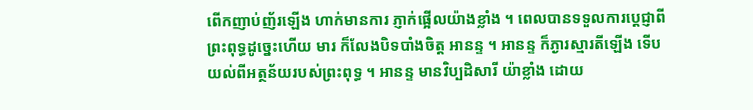ពើកញាប់ញ័រឡើង ហាក់មានការ ភ្ញាក់ផ្អើលយ៉ាងខ្លាំង ។ ពេលបានទទួលការប្តេជ្ញាពីព្រះពុទ្ធដូច្នេះហើយ មារ ក៏លែងបិទបាំងចិត្ត អានន្ទ ។ អានន្ទ ក៏ភ្ងារស្មារតីឡើង ទើបយល់ពីអត្ថន័យរបស់ព្រះពុទ្ធ ។ អានន្ទ មានវិប្បដិសារី យ៉ាខ្លាំង ដោយ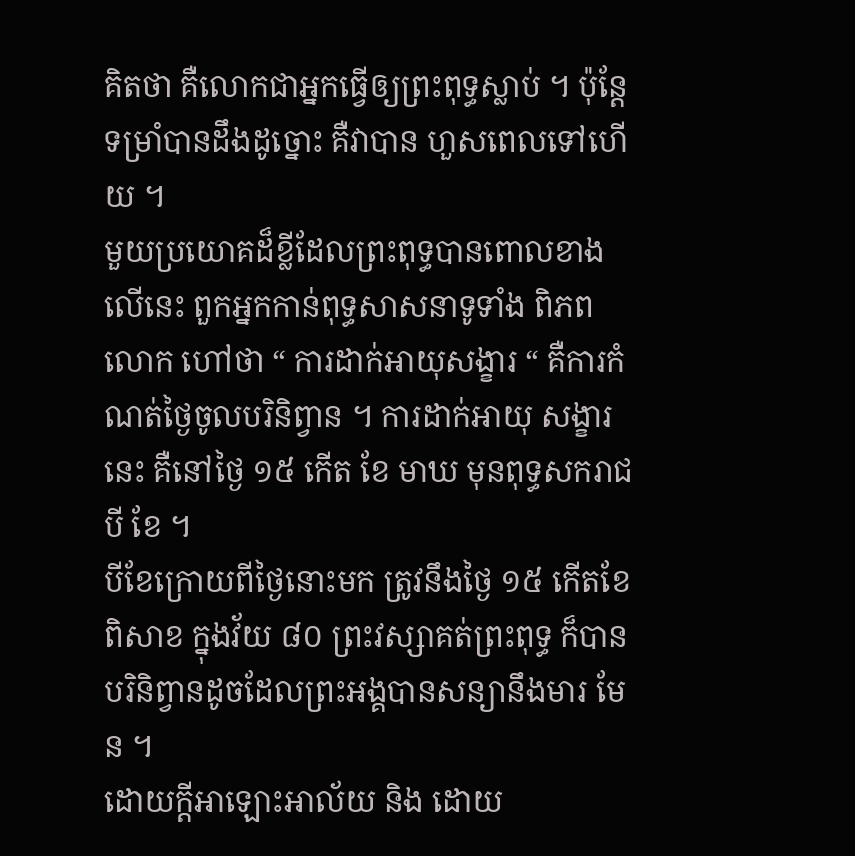គិតថា គឺលោកជាអ្នកធ្វើឲ្យព្រះពុទ្ធស្លាប់ ។ ប៉ុន្តែទម្រាំបានដឹងដូច្នោះ គឺវាបាន ហួសពេលទៅហើយ ។
មួយប្រយោគដ៏ខ្លីដែលព្រះពុទ្ធបានពោលខាងលើនេះ ពួកអ្នកកាន់ពុទ្ធសាសនាទូទាំង ពិភពលោក ហៅថា “ ការដាក់អាយុសង្ខារ “ គឺការកំណត់ថ្ងៃចូលបរិនិព្វាន ។ ការដាក់អាយុ សង្ខារនេះ គឺនៅថ្ងៃ ១៥ កើត ខែ មាឃ មុនពុទ្ធសករាជ បី ខែ ។
បីខែក្រោយពីថ្ងៃនោះមក ត្រូវនឹងថ្ងៃ ១៥ កើតខែ ពិសាខ ក្នុងវ័យ ៨០ ព្រះវស្សាគត់ព្រះពុទ្ធ ក៏បានបរិនិព្វានដូចដែលព្រះអង្គបានសន្យានឹងមារ មែន ។
ដោយក្តីអាឡោះអាល័យ និង ដោយ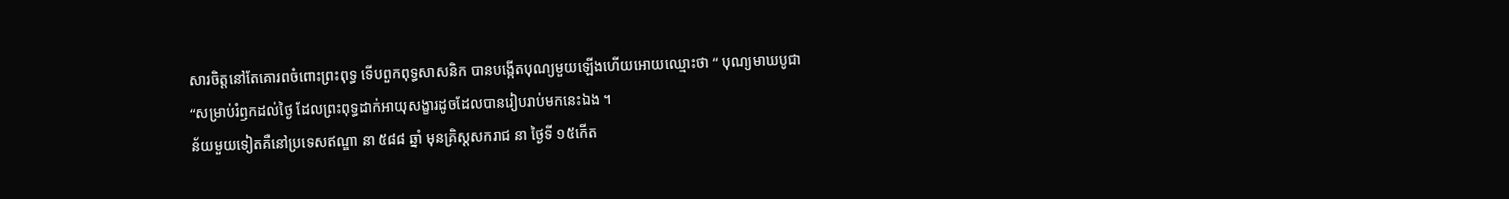សារចិត្តនៅតែគោរពចំពោះព្រះពុទ្ធ ទើបពួកពុទ្ធសាសនិក បានបង្កើតបុណ្យមួយឡើងហើយអោយឈ្មោះថា “ បុណ្យមាឃបូជា “សម្រាប់រំឭកដល់ថ្ងៃ ដែលព្រះពុទ្ធដាក់អាយុសង្ខារដូចដែលបានរៀបរាប់មកនេះឯង ។
ន័យមួយទៀតគឺនៅប្រទេសឥណ្ឌា នា ៥៨៨ ឆ្នាំ មុនគ្រិស្តសករាជ នា ថៃ្ងទី ១៥កើត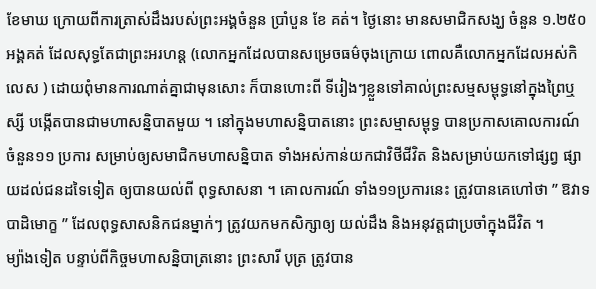ខែមាឃ ក្រោយពីការត្រាស់ដឹងរបស់ព្រះអង្គចំនួន ប្រាំបួន ខែ គត់។ ថ្ងៃនោះ មានសមាជិកសង្ឃ ចំនួន ១.២៥០ អង្គគត់ ដែលសុទ្ធតែជាព្រះអរហន្ត (លោកអ្នកដែលបានសម្រេចធម៌ចុងក្រោយ ពោលគឺលោកអ្នកដែលអស់កិលេស ) ដោយពុំមានការណាត់គ្នាជាមុនសោះ ក៏បានហោះពី ទីរៀងៗខ្លួនទៅគាល់ព្រះសម្មសម្ពុទ្ធនៅក្នុងព្រៃឬស្សី បង្កើតបានជាមហាសន្និបាតមួយ ។ នៅក្នុងមហាសន្និបាតនោះ ព្រះសម្មាសម្ពុទ្ធ បានប្រកាសគោលការណ៍ ចំនួន១១ ប្រការ សម្រាប់ឲ្យសមាជិកមហាសន្និបាត ទាំងអស់កាន់យកជាវិថីជីវិត និងសម្រាប់យកទៅផ្សព្វ ផ្សាយដល់ជនដទៃទៀត ឲ្យបានយល់ពី ពុទ្ធសាសនា ។ គោលការណ៍ ទាំង១១ប្រការនេះ ត្រូវបានគេហៅថា ” ឱវាទបាដិមោក្ខ ” ដែលពុទ្ធសាសនិកជនម្នាក់ៗ ត្រូវយកមកសិក្សាឲ្យ យល់ដឹង និងអនុវត្តជាប្រចាំក្នុងជីវិត ។
ម្យ៉ាងទៀត បន្ទាប់ពីកិច្ចមហាសន្និបាត្រនោះ ព្រះសារី បុត្រ ត្រូវបាន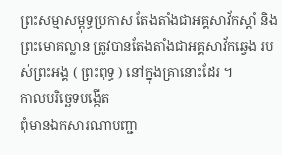ព្រះសម្មាសម្ពុទ្ធប្រកាស តែងតាំងជាអគ្គសាវ័កស្តាំ និង ព្រះមោគល្លាន ត្រូវបានតែងតាំងជាអគ្គសាវ័កឆ្វេង របស់ព្រះអង្គ ( ព្រះពុទ្ធ ) នៅក្នុងគ្រានោះដែរ ។
កាលបរិច្ឆេទបង្កើត
ពុំមានឯកសារណាបញ្ជា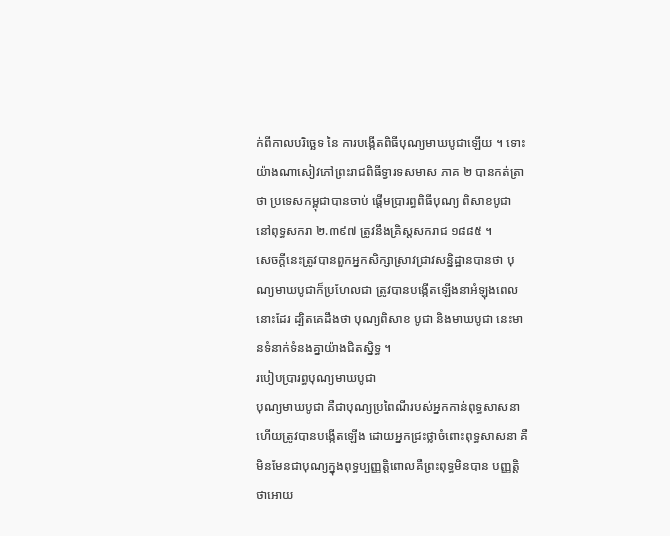ក់ពីកាលបរិច្ឆេទ នៃ ការបង្កើតពិធីបុណ្យមាឃបូជាឡើយ ។ ទោះ យ៉ាងណាសៀវភៅព្រះរាជពិធីទ្វារទសមាស ភាគ ២ បានកត់ត្រាថា ប្រទេសកម្ពុជាបានចាប់ ផ្តើមប្រារព្ធពិធីបុណ្យ ពិសាខបូជា នៅពុទ្ធសករា ២.៣៩៧ ត្រូវនឹងគ្រិស្តសករាជ ១៨៨៥ ។
សេចក្តីនេះត្រូវបានពួកអ្នកសិក្សាស្រាវជ្រាវសន្និដ្ឋានបានថា បុណ្យមាឃបូជាក៏ប្រហែលជា ត្រូវបានបង្កើតឡើងនាអំឡុងពេលនោះដែរ ដ្បិតគេដឹងថា បុណ្យពិសាខ បូជា និងមាឃបូជា នេះមានទំនាក់ទំនងគ្នាយ៉ាងជិតស្និទ្ធ ។
របៀបប្រារព្ធបុណ្យមាឃបូជា
បុណ្យមាឃបូជា គឺជាបុណ្យប្រពៃណីរបស់អ្នកកាន់ពុទ្ធសាសនាហើយត្រូវបានបង្កើតឡើង ដោយអ្នកជ្រះថ្លាចំពោះពុទ្ធសាសនា គឺមិនមែនជាបុណ្យក្នុងពុទ្ធប្បញ្ញត្តិពោលគឺព្រះពុទ្ធមិនបាន បញ្ញត្តិ ថាអោយ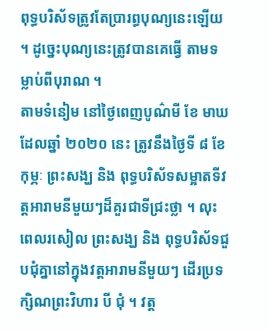ពុទ្ធបរិស័ទត្រូវតែប្រារព្ធបុណ្យនេះឡើយ ។ ដូច្នេះបុណ្យនេះត្រូវបានគេធ្វើ តាមទម្លាប់ពីបុរាណ ។
តាមទំនៀម នៅថ្ងៃពេញបូណ៌មី ខែ មាឃ ដែលឆ្នាំ ២០២០ នេះ ត្រូវនឹងថ្ងៃទី ៨ ខែ កុម្ភៈ ព្រះសង្ឃ និង ពុទ្ធបរិស័ទសម្អាតទីវត្តអារាមនីមួយៗដ៏គួរជាទីជ្រះថ្លា ។ លុះពេលរសៀល ព្រះសង្ឃ និង ពុទ្ធបរិស័ទជួបជុំគ្នានៅក្នុងវត្តអារាមនីមួយៗ ដើរប្រទក្សិណព្រះវិហារ បី ជុំ ។ វត្ត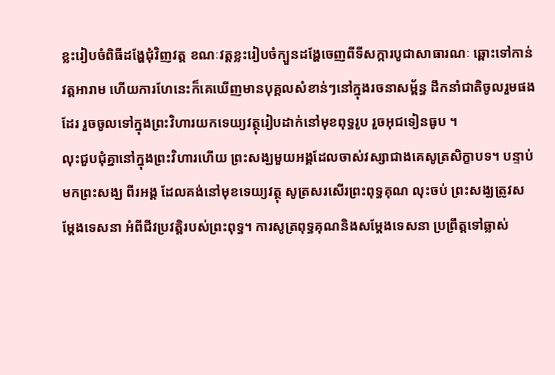ខ្លះរៀបចំពិធីដង្ហែជុំវិញវត្ត ខណៈវត្តខ្លះរៀបចំក្បួនដង្ហែចេញពីទីសក្ការបូជាសាធារណៈ ឆ្ពោះទៅកាន់វត្តអារាម ហើយការហែនេះក៏គេឃើញមានបុគ្គលសំខាន់ៗនៅក្នុងរចនាសម្ព័ន្ធ ដឹកនាំជាតិចូលរួមផងដែរ រួចចូលទៅក្នុងព្រះវិហារយកទេយ្យវត្ថុរៀបដាក់នៅមុខពុទ្ធរូប រួចអុជទៀនធូប ។
លុះជួបជុំគ្នានៅក្នុងព្រះវិហារហើយ ព្រះសង្ឃមួយអង្គដែលចាស់វស្សាជាងគេសូត្រសិក្ខាបទ។ បន្ទាប់មកព្រះសង្ឃ ពីរអង្គ ដែលគង់នៅមុខទេយ្យវត្ថុ សូត្រសរសើរព្រះពុទ្ធគុណ លុះចប់ ព្រះសង្ឃត្រូវសម្តែងទេសនា អំពីជីវប្រវត្តិរបស់ព្រះពុទ្ធ។ ការសូត្រពុទ្ធគុណនិងសម្តែងទេសនា ប្រព្រឹត្តទៅឆ្លាស់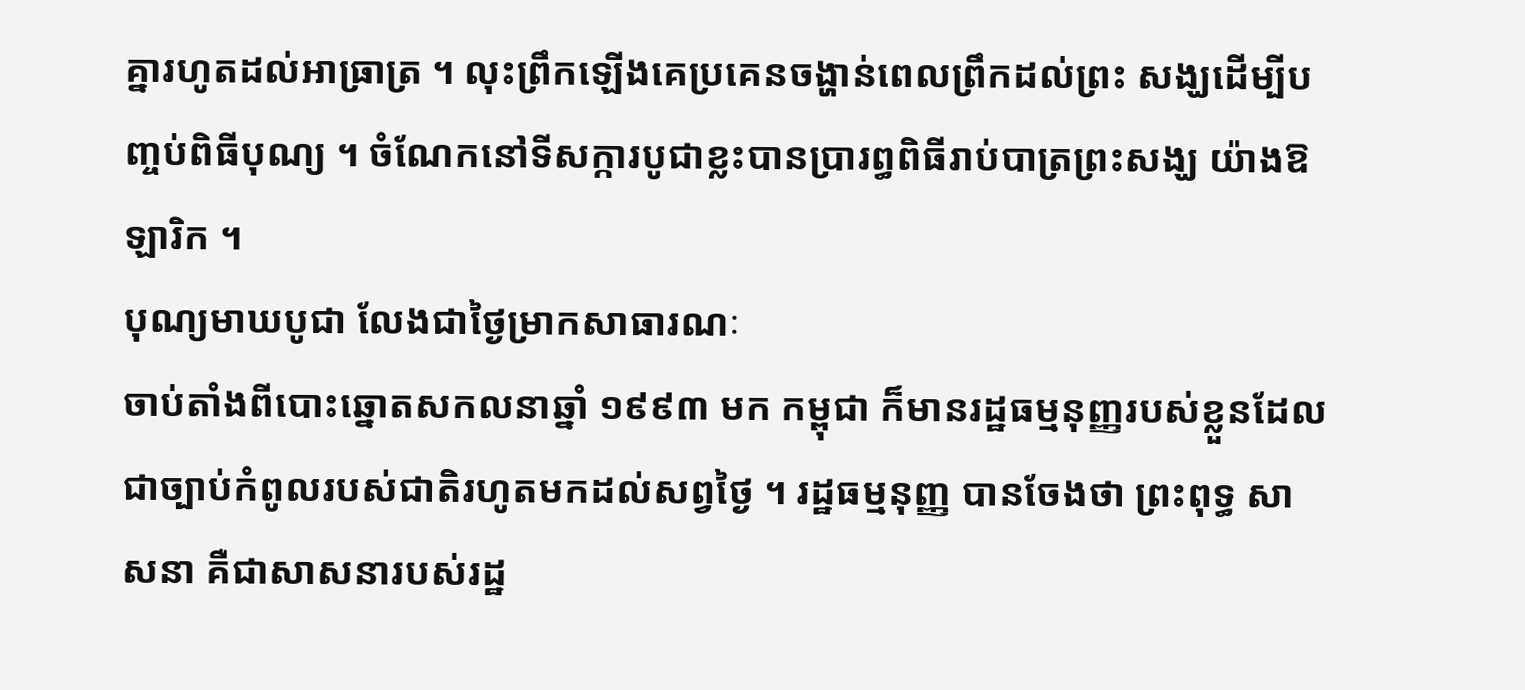គ្នារហូតដល់អាធ្រាត្រ ។ លុះព្រឹកឡើងគេប្រគេនចង្ហាន់ពេលព្រឹកដល់ព្រះ សង្ឃដើម្បីបញ្ចប់ពិធីបុណ្យ ។ ចំណែកនៅទីសក្ការបូជាខ្លះបានប្រារព្ធពិធីរាប់បាត្រព្រះសង្ឃ យ៉ាងឱឡារិក ។
បុណ្យមាឃបូជា លែងជាថ្ងៃម្រាកសាធារណៈ
ចាប់តាំងពីបោះឆ្នោតសកលនាឆ្នាំ ១៩៩៣ មក កម្ពុជា ក៏មានរដ្ឋធម្មនុញ្ញរបស់ខ្លួនដែល ជាច្បាប់កំពូលរបស់ជាតិរហូតមកដល់សព្វថ្ងៃ ។ រដ្ឋធម្មនុញ្ញ បានចែងថា ព្រះពុទ្ធ សាសនា គឺជាសាសនារបស់រដ្ឋ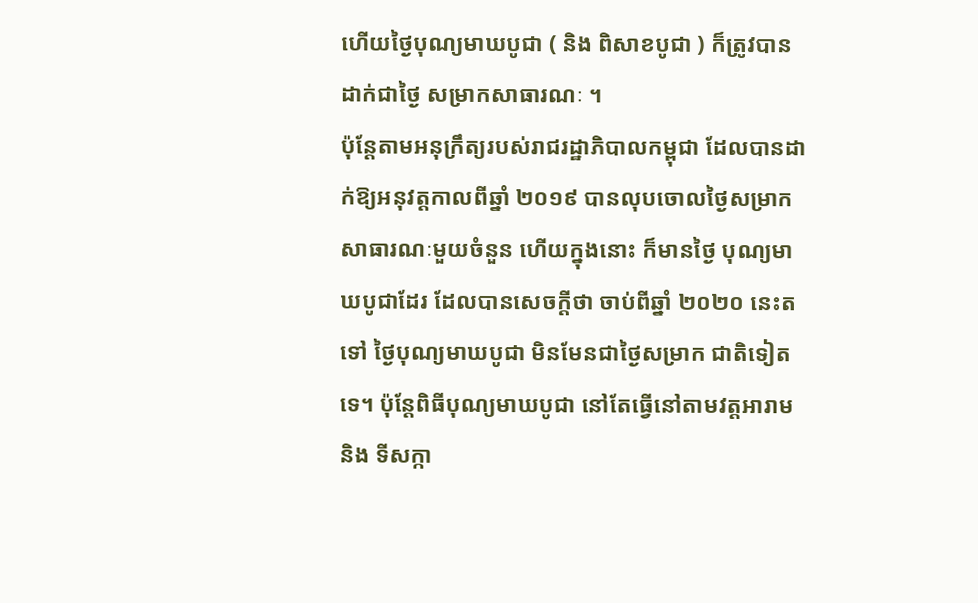ហើយថ្ងៃបុណ្យមាឃបូជា ( និង ពិសាខបូជា ) ក៏ត្រូវបានដាក់ជាថ្ងៃ សម្រាកសាធារណៈ ។
ប៉ុន្តែតាមអនុក្រឹត្យរបស់រាជរដ្ឋាភិបាលកម្ពុជា ដែលបានដាក់ឱ្យអនុវត្តកាលពីឆ្នាំ ២០១៩ បានលុបចោលថ្ងៃសម្រាកសាធារណៈមួយចំនួន ហើយក្នុងនោះ ក៏មានថ្ងៃ បុណ្យមាឃបូជាដែរ ដែលបានសេចក្តីថា ចាប់ពីឆ្នាំ ២០២០ នេះតទៅ ថ្ងៃបុណ្យមាឃបូជា មិនមែនជាថ្ងៃសម្រាក ជាតិទៀតទេ។ ប៉ុន្តែពិធីបុណ្យមាឃបូជា នៅតែធ្វើនៅតាមវត្តអារាម និង ទីសក្កា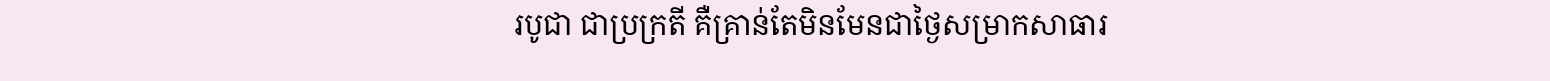របូជា ជាប្រក្រតី គឺគ្រាន់តែមិនមែនជាថ្ងៃសម្រាកសាធារ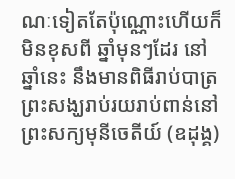ណៈទៀតតែប៉ុណ្ណោះហើយក៏មិនខុសពី ឆ្នាំមុនៗដែរ នៅឆ្នាំនេះ នឹងមានពិធីរាប់បាត្រព្រះសង្ឃរាប់រយរាប់ពាន់នៅព្រះសក្យមុនីចេតីយ៍ (ឧដុង្គ)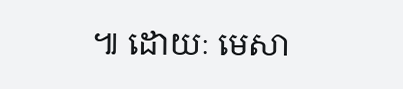៕ ដោយៈ មេសា